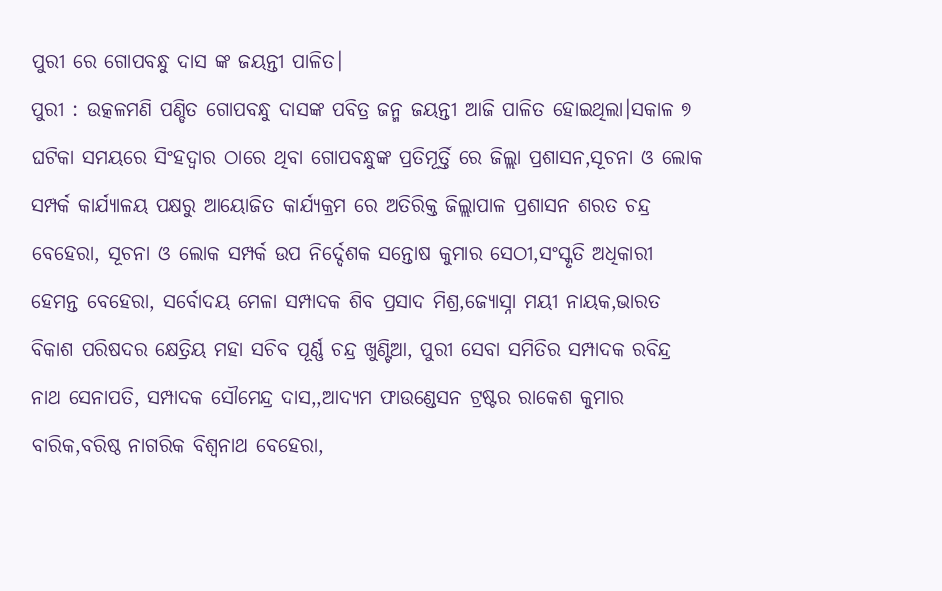ପୁରୀ ରେ ଗୋପବନ୍ଧୁ ଦାସ ଙ୍କ ଜୟନ୍ତୀ ପାଳିତ।
ପୁରୀ : ଉତ୍କଳମଣି ପଣ୍ଡିତ ଗୋପବନ୍ଧୁ ଦାସଙ୍କ ପବିତ୍ର ଜନ୍ମ ଜୟନ୍ତୀ ଆଜି ପାଳିତ ହୋଇଥିଲା।ସକାଳ ୭ ଘଟିକା ସମୟରେ ସିଂହଦ୍ୱାର ଠାରେ ଥିବା ଗୋପବନ୍ଧୁଙ୍କ ପ୍ରତିମୂର୍ତ୍ତି ରେ ଜିଲ୍ଲା ପ୍ରଶାସନ,ସୂଚନା ଓ ଲୋକ ସମ୍ପର୍କ କାର୍ଯ୍ୟାଳୟ ପକ୍ଷରୁ ଆୟୋଜିତ କାର୍ଯ୍ୟକ୍ରମ ରେ ଅତିରିକ୍ତ ଜିଲ୍ଲାପାଳ ପ୍ରଶାସନ ଶରତ ଚନ୍ଦ୍ର ବେହେରା, ସୂଚନା ଓ ଲୋକ ସମ୍ପର୍କ ଉପ ନିର୍ଦ୍ଦେଶକ ସନ୍ତୋଷ କୁମାର ସେଠୀ,ସଂସ୍କୃତି ଅଧିକାରୀ ହେମନ୍ତ ବେହେରା, ସର୍ବୋଦୟ ମେଳା ସମ୍ପାଦକ ଶିବ ପ୍ରସାଦ ମିଶ୍ର,ଜ୍ୟୋସ୍ନା ମୟୀ ନାୟକ,ଭାରତ ବିକାଶ ପରିଷଦର କ୍ଷେତ୍ରିୟ ମହା ସଚିବ ପୂର୍ଣ୍ଣ ଚନ୍ଦ୍ର ଖୁଣ୍ଟିଆ, ପୁରୀ ସେବା ସମିତିର ସମ୍ପାଦକ ରବିନ୍ଦ୍ର ନାଥ ସେନାପତି, ସମ୍ପାଦକ ସୌମେନ୍ଦ୍ର ଦାସ,,ଆଦ୍ୟମ ଫାଉଣ୍ଡେସନ ଟ୍ରଷ୍ଟର ରାକେଶ କୁମାର ବାରିକ,ବରିଷ୍ଠ ନାଗରିକ ବିଶ୍ୱନାଥ ବେହେରା,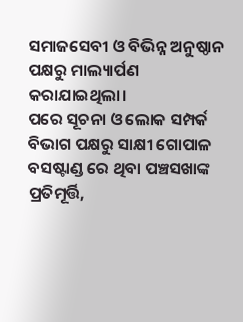ସମାଜସେବୀ ଓ ବିଭିନ୍ନ ଅନୁଷ୍ଠାନ ପକ୍ଷରୁ ମାଲ୍ୟାର୍ପଣ କରାଯାଇଥିଲା।
ପରେ ସୂଚନା ଓ ଲୋକ ସମ୍ପର୍କ ବିଭାଗ ପକ୍ଷରୁ ସାକ୍ଷୀ ଗୋପାଳ ବସଷ୍ଟାଣ୍ଡ ରେ ଥିବା ପଞ୍ଚସଖାଙ୍କ ପ୍ରତିମୂର୍ତ୍ତି,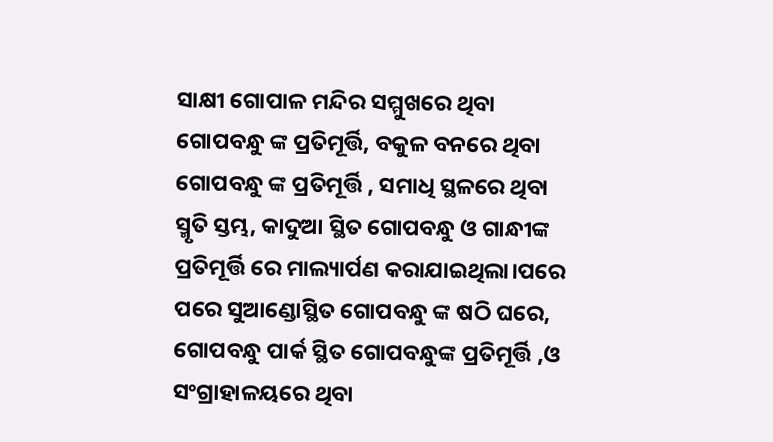ସାକ୍ଷୀ ଗୋପାଳ ମନ୍ଦିର ସମ୍ମୁଖରେ ଥିବା ଗୋପବନ୍ଧୁ ଙ୍କ ପ୍ରତିମୂର୍ତ୍ତି, ବକୁଳ ବନରେ ଥିବା ଗୋପବନ୍ଧୁ ଙ୍କ ପ୍ରତିମୂର୍ତ୍ତି , ସମାଧି ସ୍ଥଳରେ ଥିବା ସ୍ମୃତି ସ୍ତମ୍ଭ, କାଦୁଆ ସ୍ଥିତ ଗୋପବନ୍ଧୁ ଓ ଗାନ୍ଧୀଙ୍କ ପ୍ରତିମୂର୍ତ୍ତି ରେ ମାଲ୍ୟାର୍ପଣ କରାଯାଇଥିଲା।ପରେ ପରେ ସୁଆଣ୍ଡୋସ୍ଥିତ ଗୋପବନ୍ଧୁ ଙ୍କ ଷଠି ଘରେ, ଗୋପବନ୍ଧୁ ପାର୍କ ସ୍ଥିତ ଗୋପବନ୍ଧୁଙ୍କ ପ୍ରତିମୂର୍ତ୍ତି ,ଓ ସଂଗ୍ରାହାଳୟରେ ଥିବା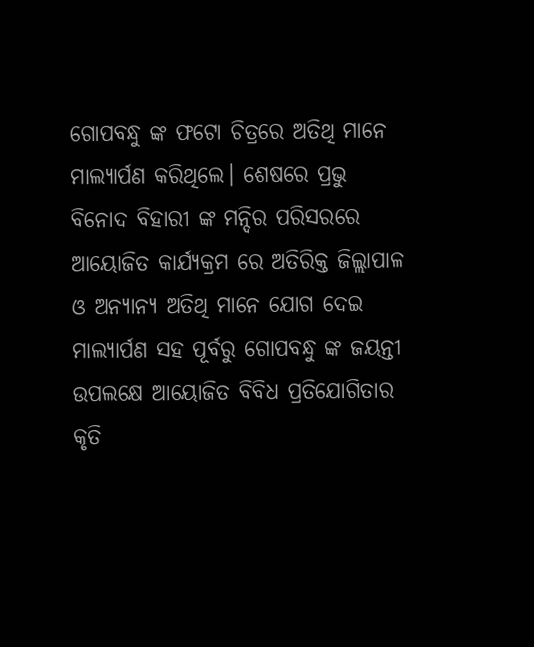ଗୋପବନ୍ଧୁ ଙ୍କ ଫଟୋ ଚିତ୍ରରେ ଅତିଥି ମାନେ ମାଲ୍ୟାର୍ପଣ କରିଥିଲେ। ଶେଷରେ ପ୍ରଭୁ ବିନୋଦ ବିହାରୀ ଙ୍କ ମନ୍ଦିର ପରିସରରେ ଆୟୋଜିତ କାର୍ଯ୍ୟକ୍ରମ ରେ ଅତିରିକ୍ତ ଜିଲ୍ଲାପାଳ ଓ ଅନ୍ୟାନ୍ୟ ଅତିଥି ମାନେ ଯୋଗ ଦେଇ ମାଲ୍ୟାର୍ପଣ ସହ ପୂର୍ବରୁ ଗୋପବନ୍ଧୁ ଙ୍କ ଜୟନ୍ତୀ ଉପଲକ୍ଷେ ଆୟୋଜିତ ବିବିଧ ପ୍ରତିଯୋଗିତାର କୃତି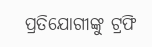ପ୍ରତିଯୋଗୀଙ୍କୁ ଟ୍ରଫି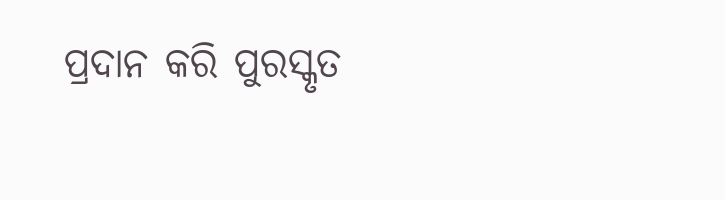ପ୍ରଦାନ କରି ପୁରସ୍କୃତ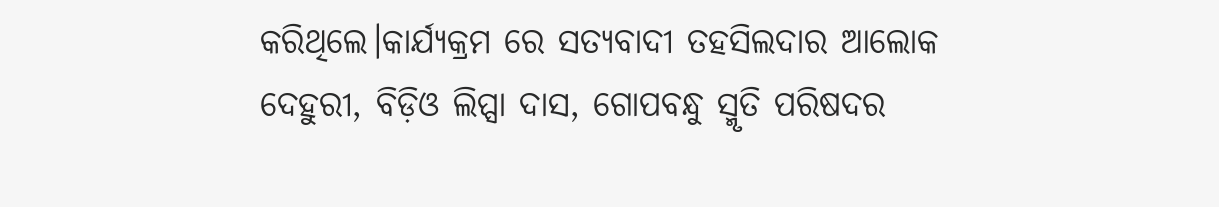କରିଥିଲେ।କାର୍ଯ୍ୟକ୍ରମ ରେ ସତ୍ୟବାଦୀ ତହସିଲଦାର ଆଲୋକ ଦେହୁରୀ, ବିଡ଼ିଓ ଲିପ୍ସା ଦାସ, ଗୋପବନ୍ଧୁ ସ୍ମୃତି ପରିଷଦର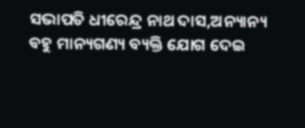ସଭାପତି ଧୀରେନ୍ଦ୍ର ନାଥ ଦାସ,ଅନ୍ୟାନ୍ୟ ବହୁ ମାନ୍ୟଗଣ୍ୟ ବ୍ୟକ୍ତି ଯୋଗ ଦେଇ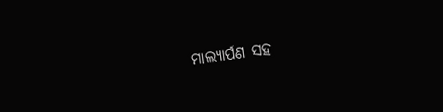ମାଲ୍ୟାର୍ପଣ ସହ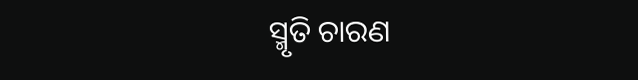ସ୍ମୃତି ଚାରଣ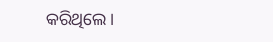କରିଥିଲେ।